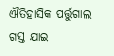ଐତିହାସିକ ପର୍ତ୍ତୁଗାଲ ଗସ୍ତ ଯାଇ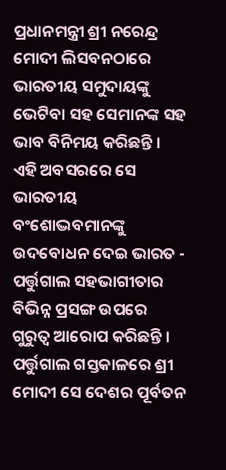ପ୍ରଧାନମନ୍ତ୍ରୀ ଶ୍ରୀ ନରେନ୍ଦ୍ର ମୋଦୀ ଲିସବନଠାରେ ଭାରତୀୟ ସମୁଦାୟଙ୍କୁ ଭେଟିବା ସହ ସେମାନଙ୍କ ସହ ଭାବ ବିନିମୟ କରିଛନ୍ତି । ଏହି ଅବସରରେ ସେ ଭାରତୀୟ ବଂଶୋଦ୍ଭବମାନଙ୍କୁ ଉଦବୋଧନ ଦେଇ ଭାରତ - ପର୍ତ୍ତୁଗାଲ ସହଭାଗୀତାର ବିଭିନ୍ନ ପ୍ରସଙ୍ଗ ଉପରେ ଗୁରୁତ୍ୱ ଆରୋପ କରିଛନ୍ତି ।
ପର୍ତ୍ତୁଗାଲ ଗସ୍ତକାଳରେ ଶ୍ରୀ ମୋଦୀ ସେ ଦେଶର ପୂର୍ବତନ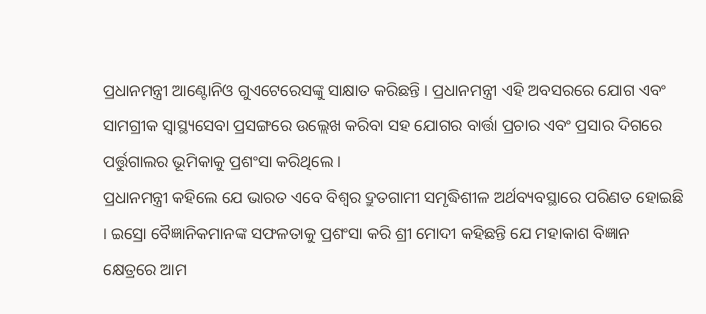ପ୍ରଧାନମନ୍ତ୍ରୀ ଆଣ୍ଟୋନିଓ ଗୁଏଟେରେସଙ୍କୁ ସାକ୍ଷାତ କରିଛନ୍ତି । ପ୍ରଧାନମନ୍ତ୍ରୀ ଏହି ଅବସରରେ ଯୋଗ ଏବଂ ସାମଗ୍ରୀକ ସ୍ୱାସ୍ଥ୍ୟସେବା ପ୍ରସଙ୍ଗରେ ଉଲ୍ଲେଖ କରିବା ସହ ଯୋଗର ବାର୍ତ୍ତା ପ୍ରଚାର ଏବଂ ପ୍ରସାର ଦିଗରେ ପର୍ତ୍ତୁଗାଲର ଭୂମିକାକୁ ପ୍ରଶଂସା କରିଥିଲେ ।
ପ୍ରଧାନମନ୍ତ୍ରୀ କହିଲେ ଯେ ଭାରତ ଏବେ ବିଶ୍ୱର ଦ୍ରୁତଗାମୀ ସମୃଦ୍ଧିଶୀଳ ଅର୍ଥବ୍ୟବସ୍ଥାରେ ପରିଣତ ହୋଇଛି । ଇସ୍ରୋ ବୈଜ୍ଞାନିକମାନଙ୍କ ସଫଳତାକୁ ପ୍ରଶଂସା କରି ଶ୍ରୀ ମୋଦୀ କହିଛନ୍ତି ଯେ ମହାକାଶ ବିଜ୍ଞାନ କ୍ଷେତ୍ରରେ ଆମ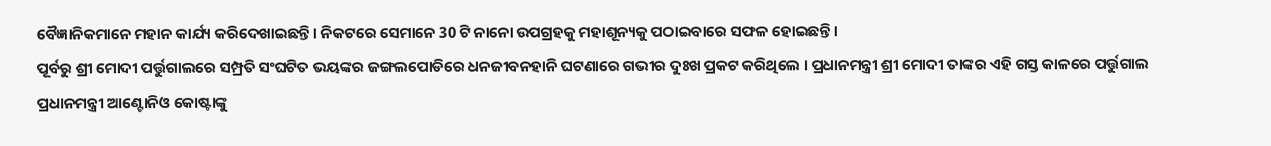ବୈଜ୍ଞାନିକମାନେ ମହାନ କାର୍ଯ୍ୟ କରିଦେଖାଇଛନ୍ତି । ନିକଟରେ ସେମାନେ 30 ଟି ନାନୋ ଉପଗ୍ରହକୁ ମହାଶୂନ୍ୟକୁ ପଠାଇବାରେ ସଫଳ ହୋଇଛନ୍ତି ।
ପୂର୍ବରୁ ଶ୍ରୀ ମୋଦୀ ପର୍ତ୍ତୁଗାଲରେ ସମ୍ପ୍ରତି ସଂଘଟିତ ଭୟଙ୍କର ଜଙ୍ଗଲପୋଡିରେ ଧନଜୀବନହାନି ଘଟଣାରେ ଗଭୀର ଦୁଃଖ ପ୍ରକଟ କରିଥିଲେ । ପ୍ରଧାନମନ୍ତ୍ରୀ ଶ୍ରୀ ମୋଦୀ ତାଙ୍କର ଏହି ଗସ୍ତ କାଳରେ ପର୍ତ୍ତୁଗାଲ ପ୍ରଧାନମନ୍ତ୍ରୀ ଆଣ୍ଟୋନିଓ କୋଷ୍ଟାଙ୍କୁ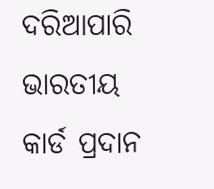ଦରିଆପାରି ଭାରତୀୟ କାର୍ଡ ପ୍ରଦାନ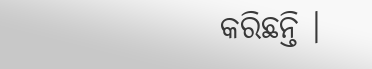କରିଛନ୍ତି ।